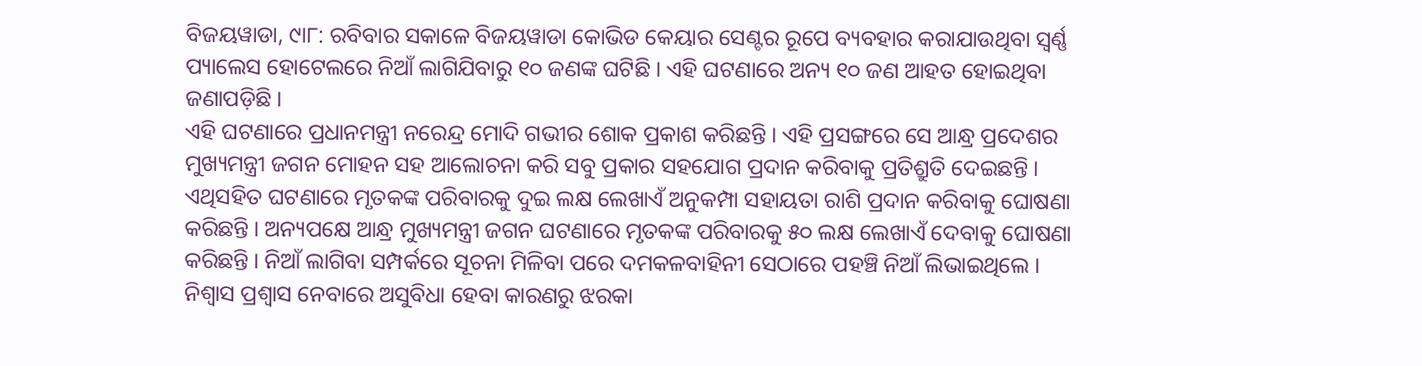ବିଜୟୱାଡା, ୯ା୮: ରବିବାର ସକାଳେ ବିଜୟୱାଡା କୋଭିଡ କେୟାର ସେଣ୍ଟର ରୂପେ ବ୍ୟବହାର କରାଯାଉଥିବା ସ୍ୱର୍ଣ୍ଣ ପ୍ୟାଲେସ ହୋଟେଲରେ ନିଆଁ ଲାଗିଯିବାରୁ ୧୦ ଜଣଙ୍କ ଘଟିଛି । ଏହି ଘଟଣାରେ ଅନ୍ୟ ୧୦ ଜଣ ଆହତ ହୋଇଥିବା ଜଣାପଡ଼ିଛି ।
ଏହି ଘଟଣାରେ ପ୍ରଧାନମନ୍ତ୍ରୀ ନରେନ୍ଦ୍ର ମୋଦି ଗଭୀର ଶୋକ ପ୍ରକାଶ କରିଛନ୍ତି । ଏହି ପ୍ରସଙ୍ଗରେ ସେ ଆନ୍ଧ୍ର ପ୍ରଦେଶର ମୁଖ୍ୟମନ୍ତ୍ରୀ ଜଗନ ମୋହନ ସହ ଆଲୋଚନା କରି ସବୁ ପ୍ରକାର ସହଯୋଗ ପ୍ରଦାନ କରିବାକୁ ପ୍ରତିଶ୍ରୁତି ଦେଇଛନ୍ତି । ଏଥିସହିତ ଘଟଣାରେ ମୃତକଙ୍କ ପରିବାରକୁ ଦୁଇ ଲକ୍ଷ ଲେଖାଏଁ ଅନୁକମ୍ପା ସହାୟତା ରାଶି ପ୍ରଦାନ କରିବାକୁ ଘୋଷଣା କରିଛନ୍ତି । ଅନ୍ୟପକ୍ଷେ ଆନ୍ଧ୍ର ମୁଖ୍ୟମନ୍ତ୍ରୀ ଜଗନ ଘଟଣାରେ ମୃତକଙ୍କ ପରିବାରକୁ ୫୦ ଲକ୍ଷ ଲେଖାଏଁ ଦେବାକୁ ଘୋଷଣା କରିଛନ୍ତି । ନିଆଁ ଲାଗିବା ସମ୍ପର୍କରେ ସୂଚନା ମିଳିବା ପରେ ଦମକଳବାହିନୀ ସେଠାରେ ପହଞ୍ଚି ନିଆଁ ଲିଭାଇଥିଲେ । ନିଶ୍ୱାସ ପ୍ରଶ୍ୱାସ ନେବାରେ ଅସୁବିଧା ହେବା କାରଣରୁ ଝରକା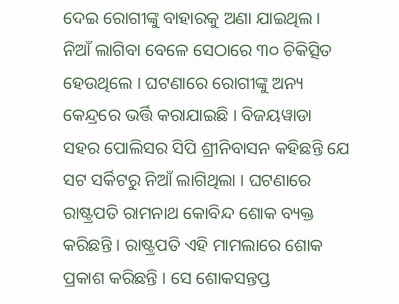ଦେଇ ରୋଗୀଙ୍କୁ ବାହାରକୁ ଅଣା ଯାଇଥିଲ । ନିଆଁ ଲାଗିବା ବେଳେ ସେଠାରେ ୩୦ ଚିକିତ୍ସିତ ହେଉଥିଲେ । ଘଟଣାରେ ରୋଗୀଙ୍କୁ ଅନ୍ୟ କେନ୍ଦ୍ରରେ ଭର୍ତ୍ତି କରାଯାଇଛି । ବିଜୟୱାଡା ସହର ପୋଲିସର ସିପି ଶ୍ରୀନିବାସନ କହିଛନ୍ତି ଯେ ସଟ ସର୍କିଟରୁ ନିଆଁ ଲାଗିଥିଲା । ଘଟଣାରେ ରାଷ୍ଟ୍ରପତି ରାମନାଥ କୋବିନ୍ଦ ଶୋକ ବ୍ୟକ୍ତ କରିଛନ୍ତି । ରାଷ୍ଟ୍ରପତି ଏହି ମାମଲାରେ ଶୋକ ପ୍ରକାଶ କରିଛନ୍ତି । ସେ ଶୋକସନ୍ତପ୍ତ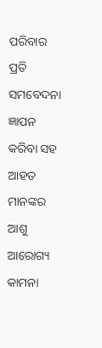ପରିବାର ପ୍ରତି ସମବେଦନା ଜ୍ଞାପନ କରିବା ସହ ଆହତ ମାନଙ୍କର ଆଶୁ ଆରୋଗ୍ୟ କାମନା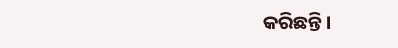କରିଛନ୍ତି ।